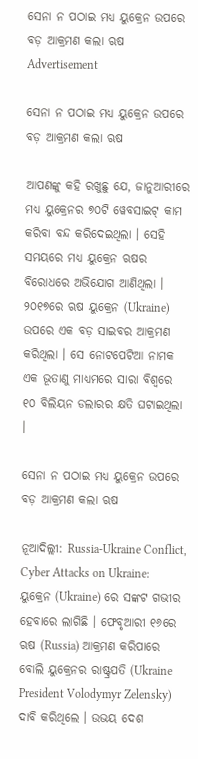ସେନା ନ ପଠାଇ ମଧ୍ୟ ୟୁକ୍ରେନ ଉପରେ ବଡ଼ ଆକ୍ରମଣ କଲା ଋଷ
Advertisement

ସେନା ନ ପଠାଇ ମଧ୍ୟ ୟୁକ୍ରେନ ଉପରେ ବଡ଼ ଆକ୍ରମଣ କଲା ଋଷ

ଆପଣଙ୍କୁ କହି ରଖୁଛୁ ଯେ, ଜାନୁଆରୀରେ ମଧ୍ୟ ୟୁକ୍ରେନର ୭୦ଟି ୱେବସାଇଟ୍ କାମ କରିବା ବନ୍ଦ କରିଦେଇଥିଲା । ସେହି ସମୟରେ ମଧ୍ୟ ୟୁକ୍ରେନ ଋଷର ବିରୋଧରେ ଅଭିଯୋଗ ଆଣିଥିଲା । ୨୦୧୭ରେ ଋଷ ୟୁକ୍ରେନ (Ukraine) ଉପରେ ଏକ ବଡ଼ ସାଇବର ଆକ୍ରମଣ କରିଥିଲା । ସେ ନୋଟପେଟିଆ ନାମକ ଏକ ଭୂତାଣୁ ମାଧ୍ୟମରେ ସାରା ବିଶ୍ୱରେ ୧୦ ବିଲିୟନ ଡଲାରର କ୍ଷତି ଘଟାଇଥିଲା ।

ସେନା ନ ପଠାଇ ମଧ୍ୟ ୟୁକ୍ରେନ ଉପରେ ବଡ଼ ଆକ୍ରମଣ କଲା ଋଷ

ନୂଆଦିଲ୍ଲୀ: Russia-Ukraine Conflict, Cyber Attacks on Ukraine: ୟୁକ୍ରେନ (Ukraine) ରେ ସଙ୍କଟ ଗଭୀର ହେବାରେ ଲାଗିଛି । ଫେବୃଆରୀ ୧୬ରେ ଋଷ (Russia) ଆକ୍ରମଣ କରିପାରେ ବୋଲି ୟୁକ୍ରେନର ରାଷ୍ଟ୍ରପତି (Ukraine President Volodymyr Zelensky) ଦାବି କରିଥିଲେ । ଉଭୟ ଦେଶ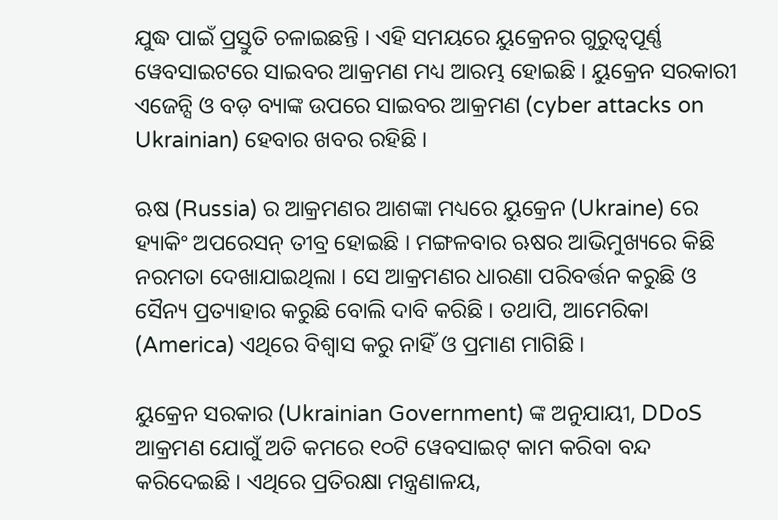ଯୁଦ୍ଧ ପାଇଁ ପ୍ରସ୍ତୁତି ଚଳାଇଛନ୍ତି । ଏହି ସମୟରେ ୟୁକ୍ରେନର ଗୁରୁତ୍ୱପୂର୍ଣ୍ଣ ୱେବସାଇଟରେ ସାଇବର ଆକ୍ରମଣ ମଧ୍ୟ ଆରମ୍ଭ ହୋଇଛି । ୟୁକ୍ରେନ ସରକାରୀ ଏଜେନ୍ସି ଓ ବଡ଼ ବ୍ୟାଙ୍କ ଉପରେ ସାଇବର ଆକ୍ରମଣ (cyber attacks on Ukrainian) ହେବାର ଖବର ରହିଛି ।

ଋଷ (Russia) ର ଆକ୍ରମଣର ଆଶଙ୍କା ମଧ୍ୟରେ ୟୁକ୍ରେନ (Ukraine) ରେ ହ୍ୟାକିଂ ଅପରେସନ୍ ତୀବ୍ର ହୋଇଛି । ମଙ୍ଗଳବାର ଋଷର ଆଭିମୁଖ୍ୟରେ କିଛି ନରମତା ଦେଖାଯାଇଥିଲା । ସେ ଆକ୍ରମଣର ଧାରଣା ପରିବର୍ତ୍ତନ କରୁଛି ଓ ସୈନ୍ୟ ପ୍ରତ୍ୟାହାର କରୁଛି ବୋଲି ଦାବି କରିଛି । ତଥାପି, ଆମେରିକା (America) ଏଥିରେ ବିଶ୍ୱାସ କରୁ ନାହିଁ ଓ ପ୍ରମାଣ ମାଗିଛି ।

ୟୁକ୍ରେନ ସରକାର (Ukrainian Government) ଙ୍କ ଅନୁଯାୟୀ, DDoS ଆକ୍ରମଣ ଯୋଗୁଁ ଅତି କମରେ ୧୦ଟି ୱେବସାଇଟ୍ କାମ କରିବା ବନ୍ଦ କରିଦେଇଛି । ଏଥିରେ ପ୍ରତିରକ୍ଷା ମନ୍ତ୍ରଣାଳୟ,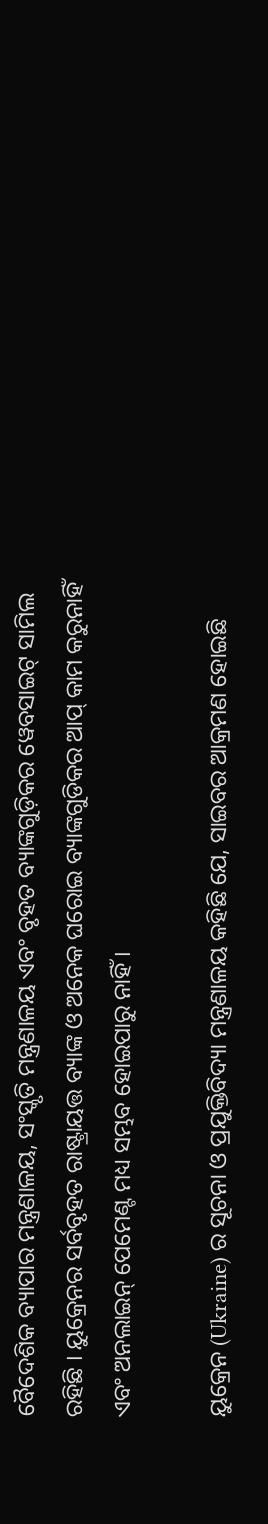ବୈଦେଶିକ ବ୍ୟାପାର ମନ୍ତ୍ରଣାଳୟ, ସଂସ୍କୃତି ମନ୍ତ୍ରଣାଳୟ ଏବଂ ବୃହତ ବ୍ୟାଙ୍କଗୁଡ଼ିକର ୱେବସାଇଟ୍ ସାମିଲ ରହିଛି । ୟୁକ୍ରେନର ସର୍ବବୃହତ ରାଷ୍ଟ୍ରାୟତ୍ତ ବ୍ୟାଙ୍କ ଓ ଅନେକ ଘରୋଇ ବ୍ୟାଙ୍କଗୁଡିକର ଆପ୍ କାମ କରୁନାହିଁ ଏବଂ ଅନଲାଇନ୍ ପେମେଣ୍ଟ ମଧ୍ୟ ସମ୍ଭବ ହୋଇପାରୁ ନାହିଁ ।

ୟୁକ୍ରେନ (Ukraine) ର ସୂଚନା ଓ ପ୍ରଯୁକ୍ତିବିଦ୍ୟା ମନ୍ତ୍ରଣାଳୟ କହିଛି ଯେ, ସାଇବର ଆକ୍ରମଣ ହୋଇଛି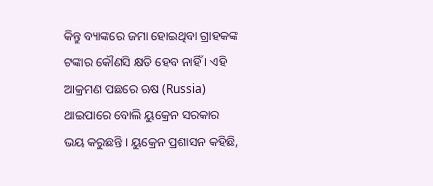କିନ୍ତୁ ବ୍ୟାଙ୍କରେ ଜମା ହୋଇଥିବା ଗ୍ରାହକଙ୍କ ଟଙ୍କାର କୌଣସି କ୍ଷତି ହେବ ନାହିଁ । ଏହି ଆକ୍ରମଣ ପଛରେ ଋଷ (Russia) ଥାଇପାରେ ବୋଲି ୟୁକ୍ରେନ ସରକାର ଭୟ କରୁଛନ୍ତି । ୟୁକ୍ରେନ ପ୍ରଶାସନ କହିଛି,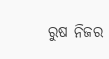ରୁଷ ନିଜର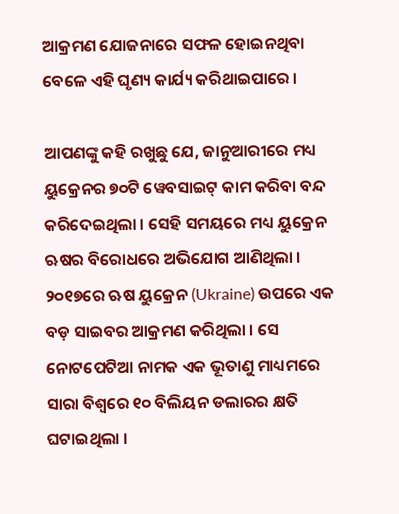ଆକ୍ରମଣ ଯୋଜନାରେ ସଫଳ ହୋଇନଥିବା ବେଳେ ଏହି ଘୃଣ୍ୟ କାର୍ଯ୍ୟ କରିଥାଇପାରେ ।

ଆପଣଙ୍କୁ କହି ରଖୁଛୁ ଯେ, ଜାନୁଆରୀରେ ମଧ୍ୟ ୟୁକ୍ରେନର ୭୦ଟି ୱେବସାଇଟ୍ କାମ କରିବା ବନ୍ଦ କରିଦେଇଥିଲା । ସେହି ସମୟରେ ମଧ୍ୟ ୟୁକ୍ରେନ ଋଷର ବିରୋଧରେ ଅଭିଯୋଗ ଆଣିଥିଲା । ୨୦୧୭ରେ ଋଷ ୟୁକ୍ରେନ (Ukraine) ଉପରେ ଏକ ବଡ଼ ସାଇବର ଆକ୍ରମଣ କରିଥିଲା । ସେ ନୋଟପେଟିଆ ନାମକ ଏକ ଭୂତାଣୁ ମାଧ୍ୟମରେ ସାରା ବିଶ୍ୱରେ ୧୦ ବିଲିୟନ ଡଲାରର କ୍ଷତି ଘଟାଇଥିଲା ।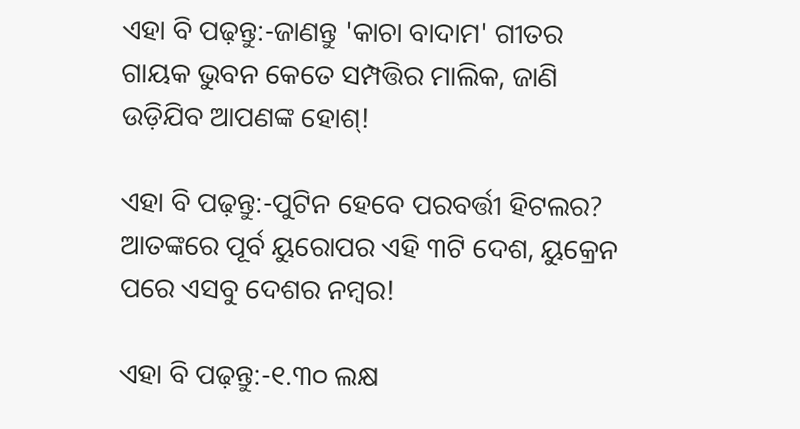ଏହା ବି ପଢ଼ନ୍ତୁ:-ଜାଣନ୍ତୁ 'କାଚା ବାଦାମ' ଗୀତର ଗାୟକ ଭୁବନ କେତେ ସମ୍ପତ୍ତିର ମାଲିକ, ଜାଣି ଉଡ଼ିଯିବ ଆପଣଙ୍କ ହୋଶ୍!

ଏହା ବି ପଢ଼ନ୍ତୁ:-ପୁଟିନ ହେବେ ପରବର୍ତ୍ତୀ ହିଟଲର? ଆତଙ୍କରେ ପୂର୍ବ ୟୁରୋପର ଏହି ୩ଟି ଦେଶ, ୟୁକ୍ରେନ ପରେ ଏସବୁ ଦେଶର ନମ୍ବର!

ଏହା ବି ପଢ଼ନ୍ତୁ:-୧.୩୦ ଲକ୍ଷ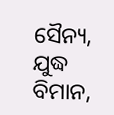ସୈନ୍ୟ, ଯୁଦ୍ଧ ବିମାନ,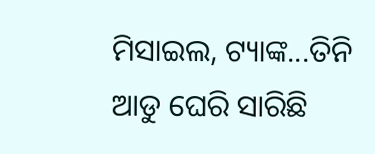ମିସାଇଲ, ଟ୍ୟାଙ୍କ...ତିନି ଆଡୁ ଘେରି ସାରିଛି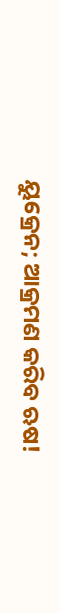ୟୁକ୍ରେନ; ଆକ୍ରମଣ କରିବ ଋଷ!